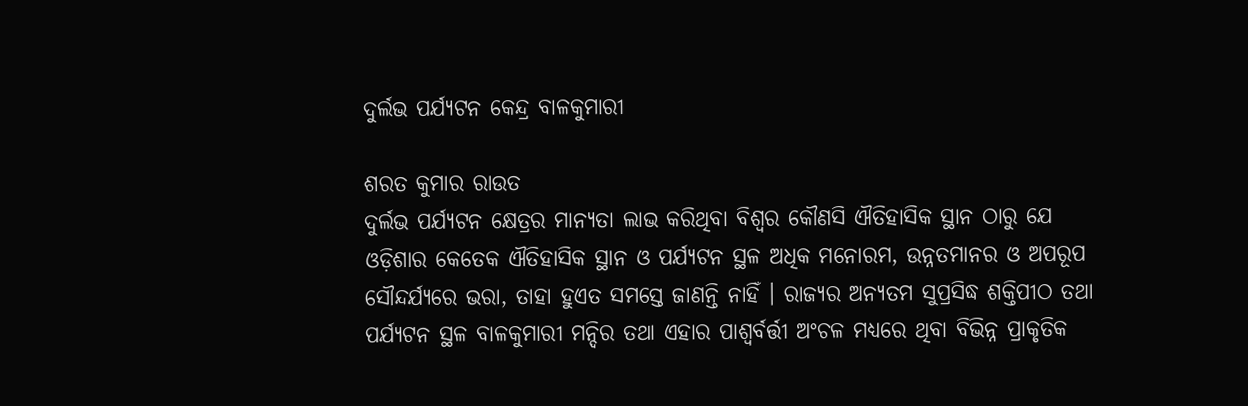ଦୁର୍ଲଭ ପର୍ଯ୍ୟଟନ କେନ୍ଦ୍ର ବାଳକୁମାରୀ

ଶରତ କୁମାର ରାଉତ
ଦୁର୍ଲଭ ପର୍ଯ୍ୟଟନ କ୍ଷେତ୍ରର ମାନ୍ୟତା ଲାଭ କରିଥିବା ବିଶ୍ୱର କୌଣସି ଐତିହାସିକ ସ୍ଥାନ ଠାରୁ ଯେ ଓଡ଼ିଶାର କେତେକ ଐତିହାସିକ ସ୍ଥାନ ଓ ପର୍ଯ୍ୟଟନ ସ୍ଥଳ ଅଧିକ ମନୋରମ, ଉନ୍ନତମାନର ଓ ଅପରୂପ ସୌନ୍ଦର୍ଯ୍ୟରେ ଭରା, ତାହା ହୁଏତ ସମସ୍ତେ ଜାଣନ୍ତି ନାହିଁ । ରାଜ୍ୟର ଅନ୍ୟତମ ସୁପ୍ରସିଦ୍ଧ ଶକ୍ତିପୀଠ ତଥା ପର୍ଯ୍ୟଟନ ସ୍ଥଳ ବାଳକୁମାରୀ ମନ୍ଦିର ତଥା ଏହାର ପାଶ୍ୱର୍ବର୍ତ୍ତୀ ଅଂଚଳ ମଧ୍ୟରେ ଥିବା ବିଭିନ୍ନ ପ୍ରାକୃତିକ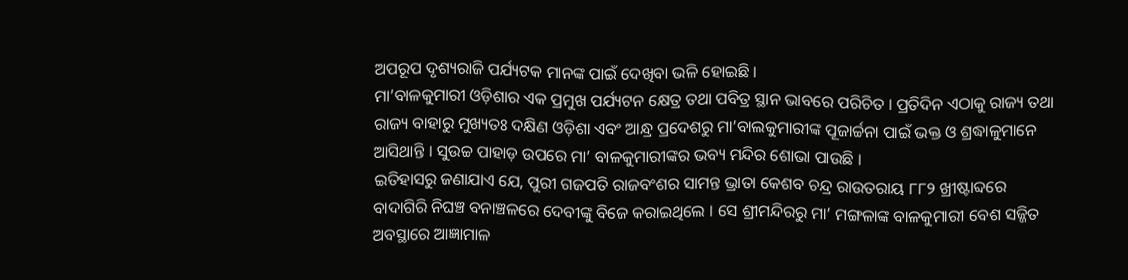ଅପରୂପ ଦୃଶ୍ୟରାଜି ପର୍ଯ୍ୟଟକ ମାନଙ୍କ ପାଇଁ ଦେଖିବା ଭଳି ହୋଇଛି ।
ମା’ବାଳକୁମାରୀ ଓଡ଼ିଶାର ଏକ ପ୍ରମୁଖ ପର୍ଯ୍ୟଟନ କ୍ଷେତ୍ର ତଥା ପବିତ୍ର ସ୍ଥାନ ଭାବରେ ପରିଚିତ । ପ୍ରତିଦିନ ଏଠାକୁ ରାଜ୍ୟ ତଥା ରାଜ୍ୟ ବାହାରୁ ମୁଖ୍ୟତଃ ଦକ୍ଷିଣ ଓଡ଼ିଶା ଏବଂ ଆନ୍ଧ୍ର ପ୍ରଦେଶରୁ ମା’ବାଲକୁମାରୀଙ୍କ ପୂଜାର୍ଚ୍ଚନା ପାଇଁ ଭକ୍ତ ଓ ଶ୍ରଦ୍ଧାଳୁମାନେ ଆସିଥାନ୍ତି । ସୁଉଚ୍ଚ ପାହାଡ଼ ଉପରେ ମା’ ବାଳକୁମାରୀଙ୍କର ଭବ୍ୟ ମନ୍ଦିର ଶୋଭା ପାଉଛି ।
ଇତିହାସରୁ ଜଣାଯାଏ ଯେ, ପୁରୀ ଗଜପତି ରାଜବଂଶର ସାମନ୍ତ ଭ୍ରାତା କେଶବ ଚନ୍ଦ୍ର ରାଉତରାୟ ୮୮୨ ଖ୍ରୀଷ୍ଟାବ୍ଦରେ ବାଦାଗିରି ନିଘଞ୍ଚ ବନାଞ୍ଚଳରେ ଦେବୀଙ୍କୁ ବିଜେ କରାଇଥିଲେ । ସେ ଶ୍ରୀମନ୍ଦିରରୁ ମା’ ମଙ୍ଗଳାଙ୍କ ବାଳକୁମାରୀ ବେଶ ସଜ୍ଜିତ ଅବସ୍ଥାରେ ଆଜ୍ଞାମାଳ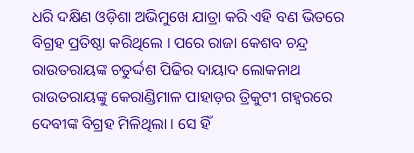ଧରି ଦକ୍ଷିଣ ଓଡ଼ିଶା ଅଭିମୁଖେ ଯାତ୍ରା କରି ଏହି ବଣ ଭିତରେ ବିଗ୍ରହ ପ୍ରତିଷ୍ଠା କରିଥିଲେ । ପରେ ରାଜା କେଶବ ଚନ୍ଦ୍ର ରାଉତରାୟଙ୍କ ଚତୁର୍ଦ୍ଦଶ ପିଢିର ଦାୟାଦ ଲୋକନାଥ ରାଉତରାୟଙ୍କୁ କେରାଣ୍ଡିମାଳ ପାହାଡ଼ର ତ୍ରିକୁଟୀ ଗହ୍ୱରରେ ଦେବୀଙ୍କ ବିଗ୍ରହ ମିଳିଥିଲା । ସେ ହିଁ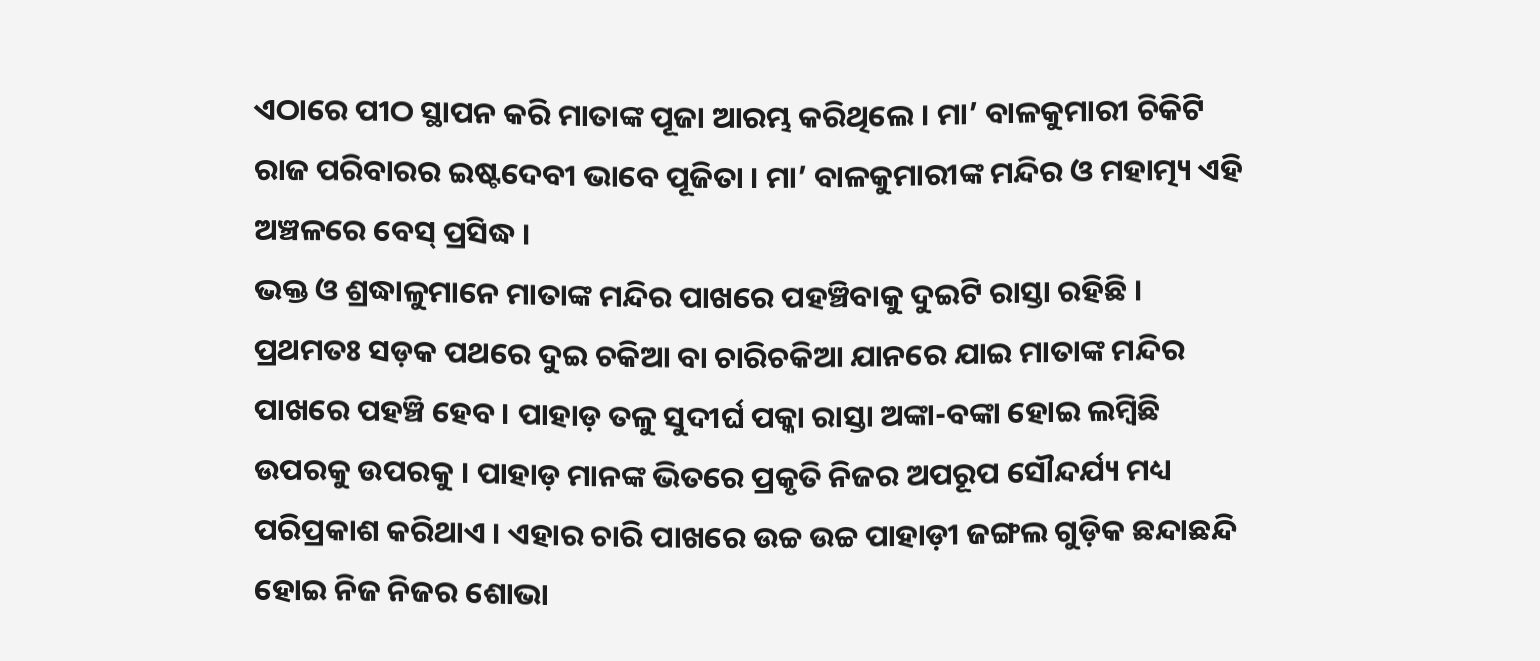ଏଠାରେ ପୀଠ ସ୍ଥାପନ କରି ମାତାଙ୍କ ପୂଜା ଆରମ୍ଭ କରିଥିଲେ । ମା’ ବାଳକୁମାରୀ ଚିକିଟି ରାଜ ପରିବାରର ଇଷ୍ଟଦେବୀ ଭାବେ ପୂଜିତା । ମା’ ବାଳକୁମାରୀଙ୍କ ମନ୍ଦିର ଓ ମହାତ୍ମ୍ୟ ଏହି ଅଞ୍ଚଳରେ ବେସ୍ ପ୍ରସିଦ୍ଧ ।
ଭକ୍ତ ଓ ଶ୍ରଦ୍ଧାଳୁମାନେ ମାତାଙ୍କ ମନ୍ଦିର ପାଖରେ ପହଞ୍ଚିବାକୁ ଦୁଇଟି ରାସ୍ତା ରହିଛି । ପ୍ରଥମତଃ ସଡ଼କ ପଥରେ ଦୁଇ ଚକିଆ ବା ଚାରିଚକିଆ ଯାନରେ ଯାଇ ମାତାଙ୍କ ମନ୍ଦିର ପାଖରେ ପହଞ୍ଚି ହେବ । ପାହାଡ଼ ତଳୁ ସୁଦୀର୍ଘ ପକ୍କା ରାସ୍ତା ଅଙ୍କା-ବଙ୍କା ହୋଇ ଲମ୍ବିଛି ଉପରକୁ ଉପରକୁ । ପାହାଡ଼ ମାନଙ୍କ ଭିତରେ ପ୍ରକୃତି ନିଜର ଅପରୂପ ସୌନ୍ଦର୍ଯ୍ୟ ମଧ୍ୟ ପରିପ୍ରକାଶ କରିଥାଏ । ଏହାର ଚାରି ପାଖରେ ଉଚ୍ଚ ଉଚ୍ଚ ପାହାଡ଼ୀ ଜଙ୍ଗଲ ଗୁଡ଼ିକ ଛନ୍ଦାଛନ୍ଦି ହୋଇ ନିଜ ନିଜର ଶୋଭା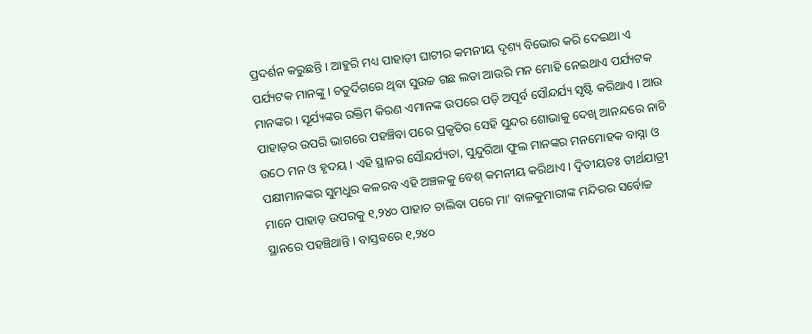ପ୍ରଦର୍ଶନ କରୁଛନ୍ତି । ଆହୁରି ମଧ୍ୟ ପାହାଡ଼ୀ ଘାଟୀର କମନୀୟ ଦୃଶ୍ୟ ବିଭୋର କରି ଦେଇଥା ଏ ପର୍ଯ୍ୟଟକ ମାନଙ୍କୁ । ଚତୁର୍ଦିଗରେ ଥିବା ସୁଉଚ୍ଚ ଗଛ ଲତା ଆଉରି ମନ ମୋହି ନେଇଥାଏ ପର୍ଯ୍ୟଟକ ମାନଙ୍କର । ସୂର୍ଯ୍ୟଙ୍କର ରକ୍ତିମ କିରଣ ଏମାନଙ୍କ ଉପରେ ପଡ଼ି ଅପୂର୍ବ ସୌନ୍ଦର୍ଯ୍ୟ ସୃଷ୍ଟି କରିଥାଏ । ଆଉ ପାହାଡ଼ର ଉପରି ଭାଗରେ ପହଞ୍ଚିବା ପରେ ପ୍ରକୃତିର ସେହି ସୁନ୍ଦର ଶୋଭାକୁ ଦେଖି ଆନନ୍ଦରେ ନାଚି ଉଠେ ମନ ଓ ହୃଦୟ । ଏହି ସ୍ଥାନର ସୌନ୍ଦର୍ଯ୍ୟତା, ସୁନ୍ଦୁରିଆ ଫୁଲ ମାନଙ୍କର ମନମୋହକ ବାସ୍ନା ଓ ପକ୍ଷୀମାନଙ୍କର ସୁମଧୁର କଳରବ ଏହି ଅଞ୍ଚଳକୁ ବେଶ୍ କମନୀୟ କରିଥାଏ । ଦ୍ୱିତୀୟତଃ ତୀର୍ଥଯାତ୍ରୀ ମାନେ ପାହାଡ଼ ଉପରକୁ ୧,୨୪୦ ପାହାଚ ଚାଲିବା ପରେ ମା’ ବାଳକୁମାରୀଙ୍କ ମନ୍ଦିରର ସର୍ବୋଚ୍ଚ ସ୍ଥାନରେ ପହଞ୍ଚିଥାନ୍ତି । ବାସ୍ତବରେ ୧,୨୪୦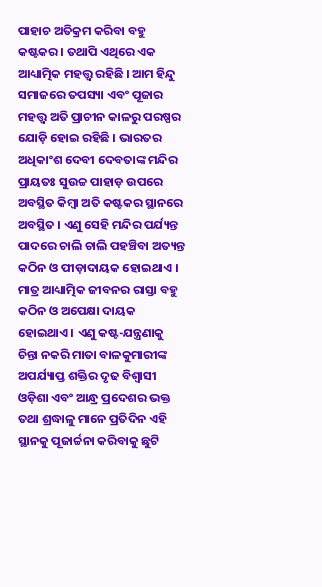ପାହାଚ ଅତିକ୍ରମ କରିବା ବହୁ କଷ୍ଟକର । ତଥାପି ଏଥିରେ ଏକ ଆଧ୍ୟାତ୍ମିକ ମହତ୍ତ୍ୱ ରହିଛି । ଆମ ହିନ୍ଦୁ ସମାଜରେ ତପସ୍ୟା ଏବଂ ପୂଜାର ମହତ୍ତ୍ୱ ଅତି ପ୍ରାଚୀନ କାଳରୁ ପରଷ୍ପର ଯୋଡ଼ି ହୋଇ ରହିଛି । ଭାରତର ଅଧିକାଂଶ ଦେବୀ ଦେବତାଙ୍କ ମନ୍ଦିର ପ୍ରାୟତଃ ସୁଉଚ୍ଚ ପାହାଡ଼ ଉପରେ ଅବସ୍ଥିତ କିମ୍ବା ଅତି କଷ୍ଟକର ସ୍ଥାନରେ ଅବସ୍ଥିତ । ଏଣୁ ସେହି ମନ୍ଦିର ପର୍ଯ୍ୟନ୍ତ ପାଦରେ ଚାଲି ଚାଲି ପହଞ୍ଚିବା ଅତ୍ୟନ୍ତ କଠିନ ଓ ପୀଡ଼ାଦାୟକ ହୋଇଥାଏ । ମାତ୍ର ଆଧ୍ୟାତ୍ମିକ ଜୀବନର ରାସ୍ତା ବହୁ କଠିନ ଓ ଅପେକ୍ଷା ଦାୟକ ହୋଇଥାଏ । ଏଣୁ କଷ୍ଟ-ଯନ୍ତ୍ରଣାକୁ ଚିନ୍ତା ନକରି ମାତା ବାଳକୁମାରୀଙ୍କ ଅପର୍ଯ୍ୟାପ୍ତ ଶକ୍ତିର ଦୃଢ ବିଶ୍ୱାସୀ ଓଡ଼ିଶା ଏବଂ ଆନ୍ଧ୍ର ପ୍ରଦେଶର ଭକ୍ତ ତଥା ଶ୍ରଦ୍ଧାଳୁ ମାନେ ପ୍ରତିଦିନ ଏହି ସ୍ଥାନକୁ ପୂଜାର୍ଚ୍ଚନା କରିବାକୁ ଛୁଟି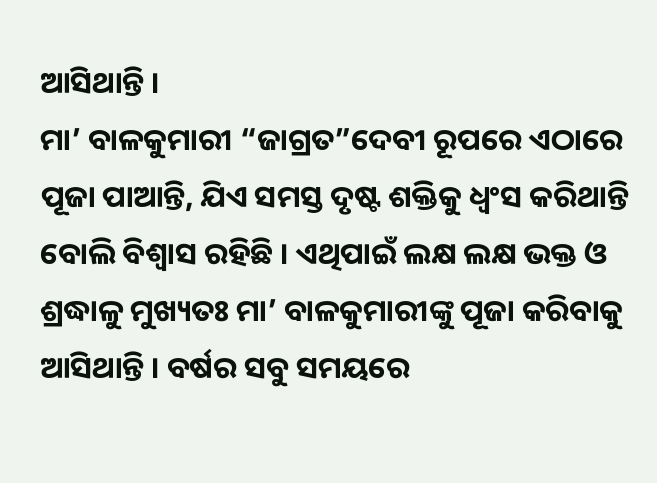ଆସିଥାନ୍ତି ।
ମା’ ବାଳକୁମାରୀ “ଜାଗ୍ରତ”ଦେବୀ ରୂପରେ ଏଠାରେ ପୂଜା ପାଆନ୍ତି, ଯିଏ ସମସ୍ତ ଦୃଷ୍ଟ ଶକ୍ତିକୁ ଧ୍ୱଂସ କରିଥାନ୍ତି ବୋଲି ବିଶ୍ୱାସ ରହିଛି । ଏଥିପାଇଁ ଲକ୍ଷ ଲକ୍ଷ ଭକ୍ତ ଓ ଶ୍ରଦ୍ଧାଳୁ ମୁଖ୍ୟତଃ ମା’ ବାଳକୁମାରୀଙ୍କୁ ପୂଜା କରିବାକୁ ଆସିଥାନ୍ତି । ବର୍ଷର ସବୁ ସମୟରେ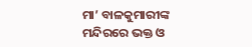ମା’ ବାଳକୁମାରୀଙ୍କ ମନ୍ଦିରରେ ଭକ୍ତ ଓ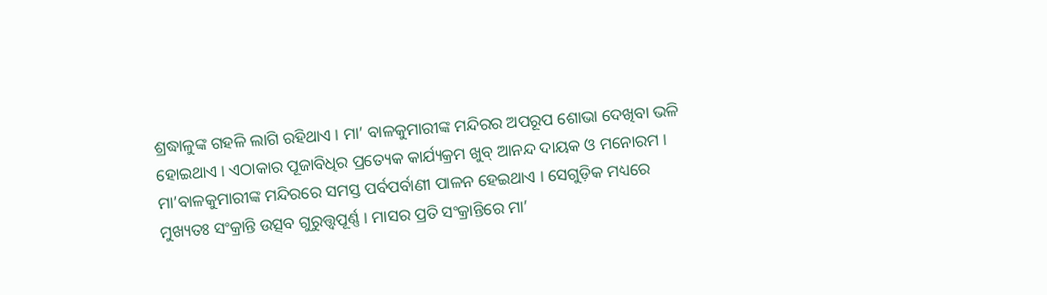ଶ୍ରଦ୍ଧାଳୁଙ୍କ ଗହଳି ଲାଗି ରହିଥାଏ । ମା’ ବାଳକୁମାରୀଙ୍କ ମନ୍ଦିରର ଅପରୂପ ଶୋଭା ଦେଖିବା ଭଳି ହୋଇଥାଏ । ଏଠାକାର ପୂଜାବିଧିର ପ୍ରତ୍ୟେକ କାର୍ଯ୍ୟକ୍ରମ ଖୁବ୍ ଆନନ୍ଦ ଦାୟକ ଓ ମନୋରମ ।
ମା’ବାଳକୁମାରୀଙ୍କ ମନ୍ଦିରରେ ସମସ୍ତ ପର୍ବପର୍ବାଣୀ ପାଳନ ହେଇଥାଏ । ସେଗୁଡ଼ିକ ମଧ୍ୟରେ ମୁଖ୍ୟତଃ ସଂକ୍ରାନ୍ତି ଉତ୍ସବ ଗୁରୁତ୍ତ୍ୱପୂର୍ଣ୍ଣ । ମାସର ପ୍ରତି ସଂକ୍ରାନ୍ତିରେ ମା’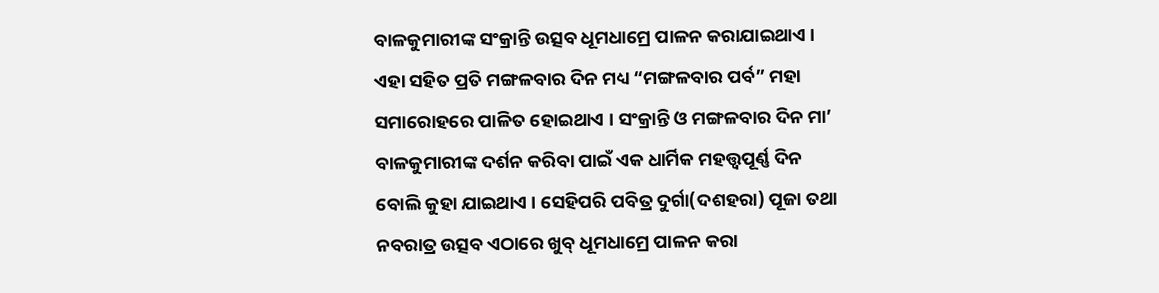ବାଳକୁମାରୀଙ୍କ ସଂକ୍ରାନ୍ତି ଉତ୍ସବ ଧୂମଧାମ୍ରେ ପାଳନ କରାଯାଇଥାଏ । ଏହା ସହିତ ପ୍ରତି ମଙ୍ଗଳବାର ଦିନ ମଧ୍ୟ “ମଙ୍ଗଳବାର ପର୍ବ” ମହା ସମାରୋହରେ ପାଳିତ ହୋଇଥାଏ । ସଂକ୍ରାନ୍ତି ଓ ମଙ୍ଗଳବାର ଦିନ ମା’ ବାଳକୁମାରୀଙ୍କ ଦର୍ଶନ କରିବା ପାଇଁ ଏକ ଧାର୍ମିକ ମହତ୍ତ୍ୱପୂର୍ଣ୍ଣ ଦିନ ବୋଲି କୁହା ଯାଇଥାଏ । ସେହିପରି ପବିତ୍ର ଦୁର୍ଗା(ଦଶହରା) ପୂଜା ତଥା ନବରାତ୍ର ଉତ୍ସବ ଏଠାରେ ଖୁବ୍ ଧୂମଧାମ୍ରେ ପାଳନ କରା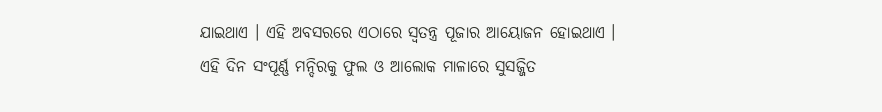ଯାଇଥାଏ । ଏହି ଅବସରରେ ଏଠାରେ ସ୍ୱତନ୍ତ୍ର ପୂଜାର ଆୟୋଜନ ହୋଇଥାଏ । ଏହି ଦିନ ସଂପୂର୍ଣ୍ଣ ମନ୍ଦିରକୁ ଫୁଲ ଓ ଆଲୋକ ମାଳାରେ ସୁସଜ୍ଜିତ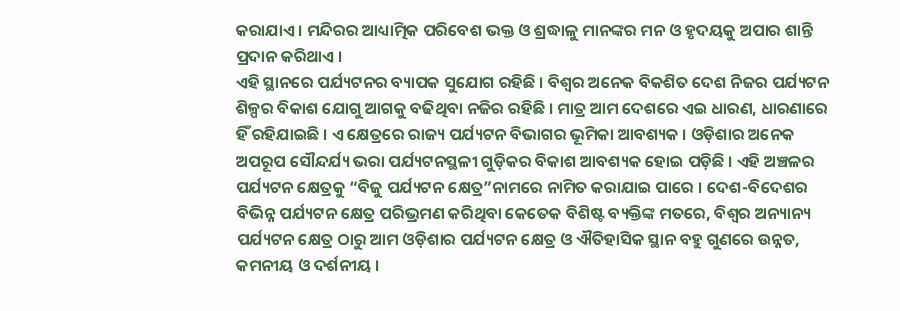କରାଯାଏ । ମନ୍ଦିରର ଆଧ୍ୟାତ୍ମିକ ପରିବେଶ ଭକ୍ତ ଓ ଶ୍ରଦ୍ଧାଳୁ ମାନଙ୍କର ମନ ଓ ହୃଦୟକୁ ଅପାର ଶାନ୍ତି ପ୍ରଦାନ କରିଥାଏ ।
ଏହି ସ୍ଥାନରେ ପର୍ଯ୍ୟଟନର ବ୍ୟାପକ ସୁଯୋଗ ରହିଛି । ବିଶ୍ୱର ଅନେକ ବିକଶିତ ଦେଶ ନିଜର ପର୍ଯ୍ୟଟନ ଶିଳ୍ପର ବିକାଶ ଯୋଗୁ ଆଗକୁ ବଢିଥିବା ନଜିର ରହିଛି । ମାତ୍ର ଆମ ଦେଶରେ ଏଇ ଧାରଣ, ଧାରଣାରେ ହିଁ ରହିଯାଇଛି । ଏ କ୍ଷେତ୍ରରେ ରାଜ୍ୟ ପର୍ଯ୍ୟଟନ ବିଭାଗର ଭୂମିକା ଆବଶ୍ୟକ । ଓଡ଼ିଶାର ଅନେକ ଅପରୂପ ସୌନ୍ଦର୍ଯ୍ୟ ଭରା ପର୍ଯ୍ୟଟନସ୍ଥଳୀ ଗୁଡ଼ିକର ବିକାଶ ଆବଶ୍ୟକ ହୋଇ ପଡ଼ିଛି । ଏହି ଅଞ୍ଚଳର ପର୍ଯ୍ୟଟନ କ୍ଷେତ୍ରକୁ “ବିଜୁ ପର୍ଯ୍ୟଟନ କ୍ଷେତ୍ର”ନାମରେ ନାମିତ କରାଯାଇ ପାରେ । ଦେଶ-ବିଦେଶର ବିଭିନ୍ନ ପର୍ଯ୍ୟଟନ କ୍ଷେତ୍ର ପରିଭ୍ରମଣ କରିଥିବା କେତେକ ବିଶିଷ୍ଟ ବ୍ୟକ୍ତିଙ୍କ ମତରେ, ବିଶ୍ୱର ଅନ୍ୟାନ୍ୟ ପର୍ଯ୍ୟଟନ କ୍ଷେତ୍ର ଠାରୁ ଆମ ଓଡ଼ିଶାର ପର୍ଯ୍ୟଟନ କ୍ଷେତ୍ର ଓ ଐତିହାସିକ ସ୍ଥାନ ବହୁ ଗୁଣରେ ଉନ୍ନତ, କମନୀୟ ଓ ଦର୍ଶନୀୟ ।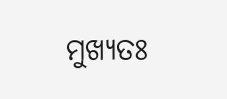ମୁଖ୍ୟତଃ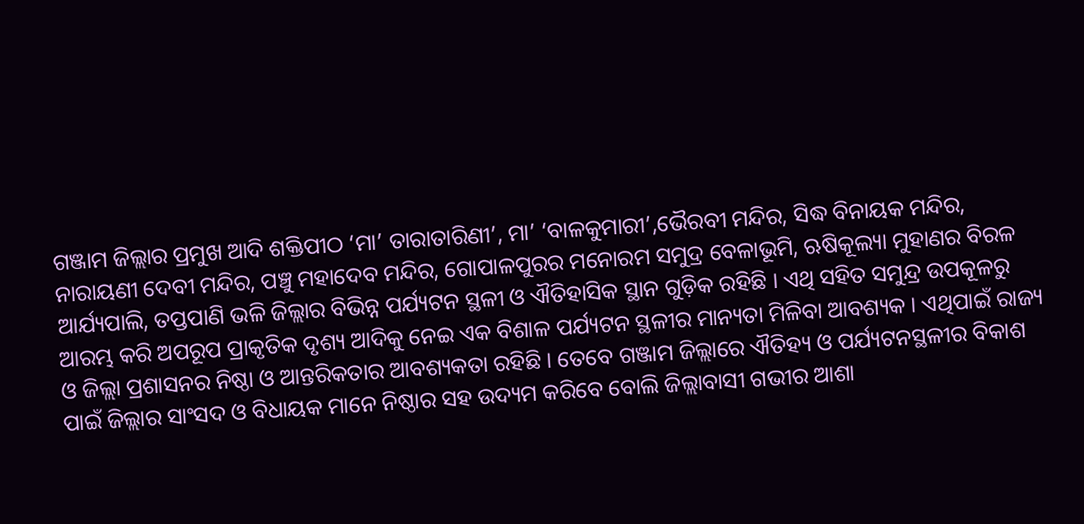ଗଞ୍ଜାମ ଜିଲ୍ଲାର ପ୍ରମୁଖ ଆଦି ଶକ୍ତିପୀଠ ‘ମା’ ତାରାତାରିଣୀ’, ମା’ ‘ବାଳକୁମାରୀ’,ଭୈରବୀ ମନ୍ଦିର, ସିଦ୍ଧ ବିନାୟକ ମନ୍ଦିର, ନାରାୟଣୀ ଦେବୀ ମନ୍ଦିର, ପଞ୍ଚୁ ମହାଦେବ ମନ୍ଦିର, ଗୋପାଳପୁରର ମନୋରମ ସମୁଦ୍ର ବେଳାଭୂମି, ଋଷିକୂଲ୍ୟା ମୁହାଣର ବିରଳ ଆର୍ଯ୍ୟପାଲି, ତପ୍ତପାଣି ଭଳି ଜିଲ୍ଲାର ବିଭିନ୍ନ ପର୍ଯ୍ୟଟନ ସ୍ଥଳୀ ଓ ଐତିହାସିକ ସ୍ଥାନ ଗୁଡ଼ିକ ରହିଛି । ଏଥି ସହିତ ସମୁନ୍ଦ୍ର ଉପକୂଳରୁ ଆରମ୍ଭ କରି ଅପରୂପ ପ୍ରାକୃତିକ ଦୃଶ୍ୟ ଆଦିକୁ ନେଇ ଏକ ବିଶାଳ ପର୍ଯ୍ୟଟନ ସ୍ଥଳୀର ମାନ୍ୟତା ମିଳିବା ଆବଶ୍ୟକ । ଏଥିପାଇଁ ରାଜ୍ୟ ଓ ଜିଲ୍ଲା ପ୍ରଶାସନର ନିଷ୍ଠା ଓ ଆନ୍ତରିକତାର ଆବଶ୍ୟକତା ରହିଛି । ତେବେ ଗଞ୍ଜାମ ଜିଲ୍ଲାରେ ଐତିହ୍ୟ ଓ ପର୍ଯ୍ୟଟନସ୍ଥଳୀର ବିକାଶ ପାଇଁ ଜିଲ୍ଲାର ସାଂସଦ ଓ ବିଧାୟକ ମାନେ ନିଷ୍ଠାର ସହ ଉଦ୍ୟମ କରିବେ ବୋଲି ଜିଲ୍ଲାବାସୀ ଗଭୀର ଆଶା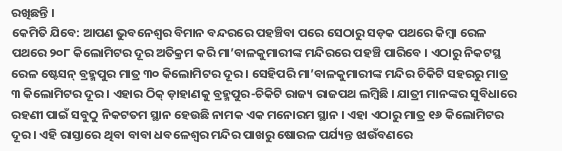ରଖିଛନ୍ତି ।
କେମିତି ଯିବେ: ଆପଣ ଭୁବନେଶ୍ୱର ବିମାନ ବନ୍ଦରରେ ପହଞ୍ଚିବା ପରେ ସେଠାରୁ ସଡ଼କ ପଥରେ କିମ୍ବା ରେଳ ପଥରେ ୨୦୮ କିଲୋମିଟର ଦୂର ଅତିକ୍ରମ କରି ମା’ବାଳକୁମାରୀଙ୍କ ମନ୍ଦିରରେ ପହଞ୍ଚି ପାରିବେ । ଏଠାରୁ ନିକଟସ୍ଥ ରେଳ ଷ୍ଟେସନ୍ ବ୍ରହ୍ମପୁର ମାତ୍ର ୩୦ କିଲୋମିଟର ଦୂର । ସେହିପରି ମା’ବାଳକୁମାରୀଙ୍କ ମନ୍ଦିର ଚିକିଟି ସହରରୁ ମାତ୍ର ୩ କିଲୋମିଟର ଦୂର । ଏହାର ଠିକ୍ ଡ଼ାହାଣକୁ ବ୍ରହ୍ମପୁର-ଚିକିଟି ରାଜ୍ୟ ରାଜପଥ ଲମ୍ବିଛି । ଯାତ୍ରୀ ମାନଙ୍କର ସୁବିଧାରେ ରହଣୀ ପାଇଁ ସବୁଠୁ ନିକଟତମ ସ୍ଥାନ ହେଉଛି ନାମକ ଏକ ମନୋରମ ସ୍ଥାନ । ଏହା ଏଠାରୁ ମାତ୍ର ୧୬ କିଲୋମିଟର ଦୂର । ଏହି ରାସ୍ତାରେ ଥିବା ବାବା ଧବଳେଶ୍ୱର ମନ୍ଦିର ପାଖରୁ ଷୋରଳ ପର୍ଯ୍ୟନ୍ତ ଝାଉଁବଣରେ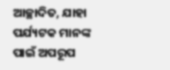ଆଚ୍ଛାଦିତ, ଯାହା ପର୍ଯ୍ୟଟକ ମାନଙ୍କ ପାଇଁ ଅପରୂପ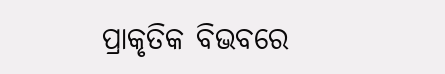ପ୍ରାକୃତିକ ବିଭବରେ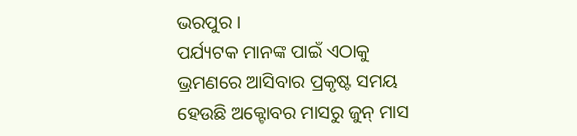ଭରପୁର ।
ପର୍ଯ୍ୟଟକ ମାନଙ୍କ ପାଇଁ ଏଠାକୁ ଭ୍ରମଣରେ ଆସିବାର ପ୍ରକୃଷ୍ଟ ସମୟ ହେଉଛି ଅକ୍ଟୋବର ମାସରୁ ଜୁନ୍ ମାସ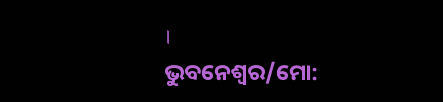।
ଭୁବନେଶ୍ୱର/ମୋ: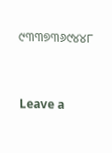୯୩୩୭୩୬୯୪୪୮



Leave a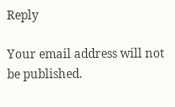Reply

Your email address will not be published.